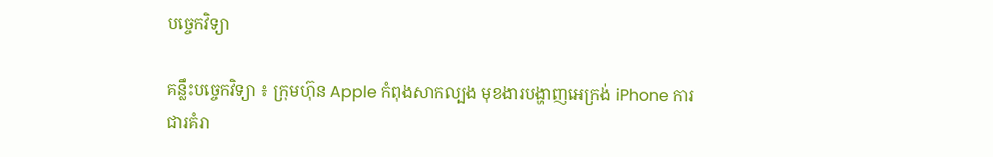បច្ចេកវិទ្យា

គន្លឹះបច្ចេកវិទ្យា ៖ ក្រុមហ៊ុន Apple កំពុងសាកល្បង មុខងារបង្ហាញអេក្រង់ iPhone ការជារគំរា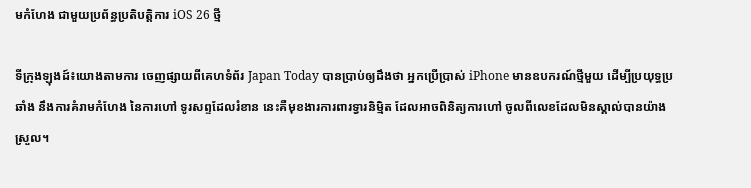មកំហែង ជាមួយប្រព័ន្ធប្រតិបត្តិការ iOS 26 ថ្មី

ទីក្រុងឡុងដ៍៖យោងតាមការ ចេញផ្សាយពីគេហទំព័រ Japan Today បានប្រាប់ឲ្យដឹងថា អ្នកប្រើប្រាស់ iPhone មានឧបករណ៍ថ្មីមួយ ដើម្បីប្រយុទ្ធប្រឆាំង នឹងការគំរាមកំហែង នៃការហៅ ទូរសព្ទដែលរំខាន នេះគឺមុខងារការពារទ្វារនិម្មិត ដែលអាចពិនិត្យការហៅ ចូលពីលេខដែលមិនស្គាល់បានយ៉ាងស្រួល។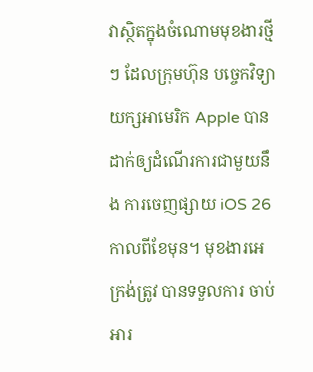វាស្ថិតក្នុងចំណោមមុខងារថ្មីៗ ដែលក្រុមហ៊ុន បច្ចេកវិទ្យាយក្សអាមេរិក Apple បានដាក់ឲ្យដំណើរការជាមួយនឹង ការចេញផ្សាយ iOS 26 កាលពីខែមុន។ មុខងារអេក្រង់ត្រូវ បានទទួលការ ចាប់អារ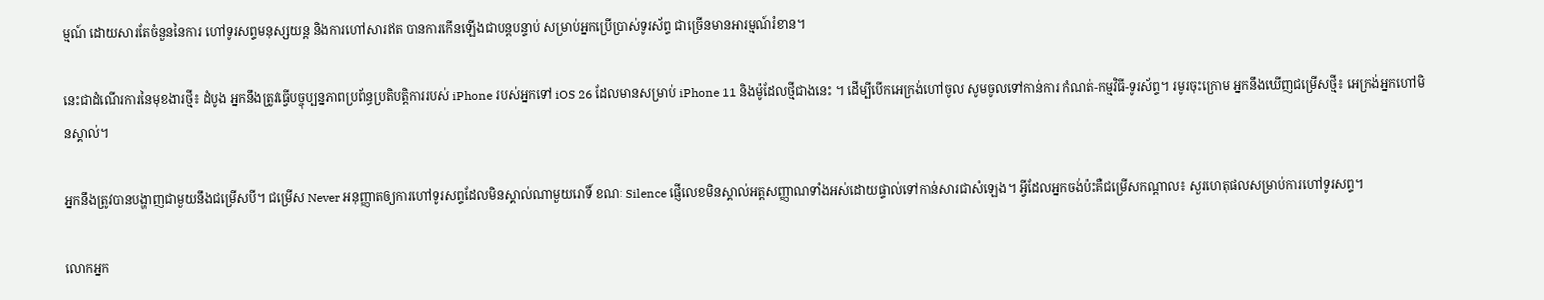ម្មណ៍ ដោយសារតែចំនួននៃការ ហៅទូរសព្ទមនុស្សយន្ត និងការហៅសារឥត បានការកើនឡើងជាបន្តបន្ទាប់ សម្រាប់អ្នកប្រើប្រាស់ទូរស័ព្ទ ជាច្រើនមានអារម្មណ៍រំខាន។

នេះជាដំណើរការនៃមុខងារថ្មី៖ ដំបូង អ្នកនឹងត្រូវធ្វើបច្ចុប្បន្នភាពប្រព័ន្ធប្រតិបត្តិការរបស់ iPhone របស់អ្នកទៅ iOS 26 ដែលមានសម្រាប់ iPhone 11 និងម៉ូដែលថ្មីជាងនេះ ។ ដើម្បីបើកអេក្រង់ហៅចូល សូមចូលទៅកាន់ការ កំណត់-កម្មវិធី-ទូរស័ព្ទ។ រមូរចុះក្រោម អ្នកនឹងឃើញជម្រើសថ្មី៖ អេក្រង់អ្នកហៅមិនស្គាល់។

អ្នកនឹងត្រូវបានបង្ហាញជាមួយនឹងជម្រើសបី។ ជម្រើស Never អនុញ្ញាតឲ្យការហៅទូរសព្ទដែលមិនស្គាល់ណាមួយរោទិ៍ ខណៈ Silence ផ្ញើលេខមិនស្គាល់អត្តសញ្ញាណទាំងអស់ដោយផ្ទាល់ទៅកាន់សារជាសំឡេង។ អ្វីដែលអ្នកចង់ប៉ះគឺជម្រើសកណ្តាល៖ សួរហេតុផលសម្រាប់ការហៅទូរសព្ទ។

លោកអ្នក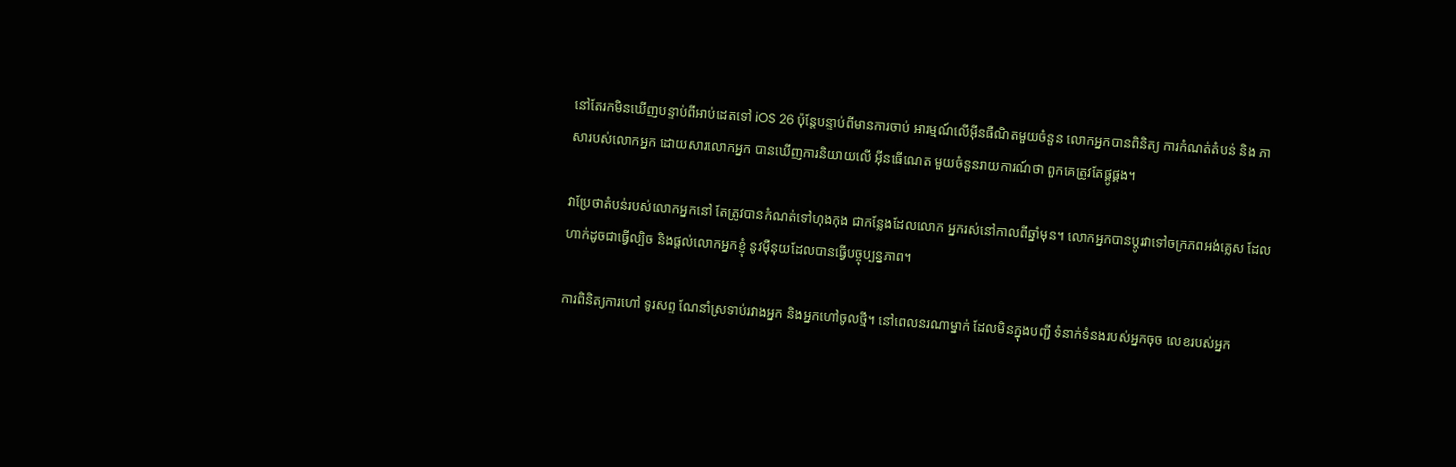នៅតែរកមិនឃើញបន្ទាប់ពីអាប់ដេតទៅ iOS 26 ប៉ុន្តែបន្ទាប់ពីមានការចាប់ អារម្មណ៍លើអ៊ីនធឺណិតមួយចំនួន លោកអ្នកបានពិនិត្យ ការកំណត់តំបន់ និង ភាសារបស់លោកអ្នក ដោយសារលោកអ្នក បានឃើញការនិយាយលើ អ៊ីនធើណេត មួយចំនួនរាយការណ៍ថា ពួកគេត្រូវតែផ្គូផ្គង។

វាប្រែថាតំបន់របស់លោកអ្នកនៅ តែត្រូវបានកំណត់ទៅហុងកុង ជាកន្លែងដែលលោក អ្នករស់នៅកាលពីឆ្នាំមុន។ លោកអ្នកបានប្តូរវាទៅចក្រភពអង់គ្លេស ដែលហាក់ដូចជាធ្វើល្បិច និងផ្តល់លោកអ្នកខ្ញុំ នូវម៉ឺនុយដែលបានធ្វើបច្ចុប្បន្នភាព។

ការពិនិត្យការហៅ ទូរសព្ទ ណែនាំស្រទាប់រវាងអ្នក និងអ្នកហៅចូលថ្មី។ នៅពេលនរណាម្នាក់ ដែលមិនក្នុងបញ្ជី ទំនាក់ទំនងរបស់អ្នកចុច លេខរបស់អ្នក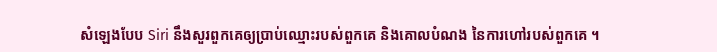សំឡេងបែប Siri នឹងសួរពួកគេឲ្យប្រាប់ឈ្មោះរបស់ពួកគេ និងគោលបំណង នៃការហៅរបស់ពួកគេ ។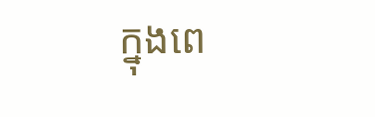ក្នុងពេ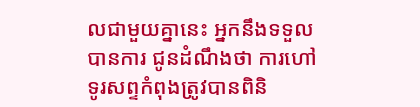លជាមួយគ្នានេះ អ្នកនឹងទទួលបានការ ជូនដំណឹងថា ការហៅទូរសព្ទកំពុងត្រូវបានពិនិ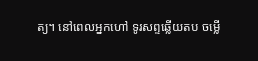ត្យ។ នៅពេលអ្នកហៅ ទូរសព្ទឆ្លើយតប ចម្លើ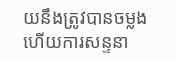យនឹងត្រូវបានចម្លង ហើយការសន្ទនា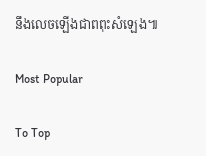នឹងលេចឡើងជាពពុះសំឡេង៕

Most Popular

To Top